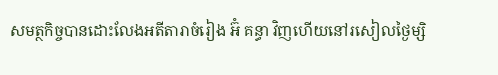សមត្ថកិច្ចបានដោះលែងអតីតារាចំរៀង អ៊ំ គន្ធា វិញហើយនៅរសៀលថ្ងៃម្សិ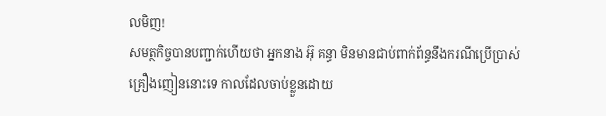លមិញ!
សមត្ថកិច្ចបានបញ្ជាក់ហើយថា អ្នកនាង អ៊ុ គន្ធា មិនមានជាប់ពាក់ព័ន្ធនឹងករណីប្រើប្រាស់គ្រឿងញៀននោះទេ កាលដែលចាប់ខ្លួនដោយ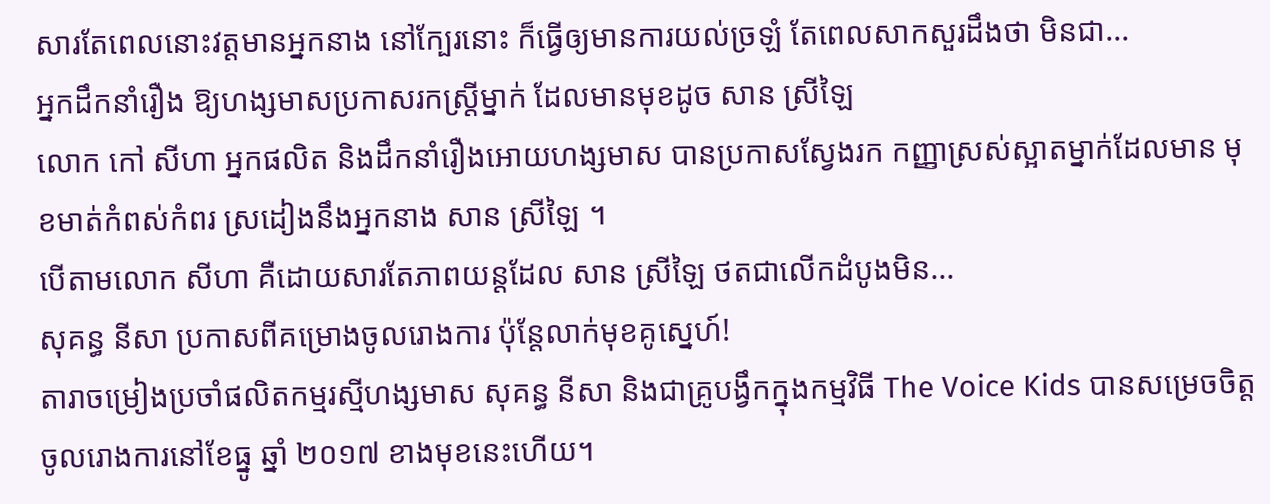សារតែពេលនោះវត្តមានអ្នកនាង នៅក្បែរនោះ ក៏ធ្វើឲ្យមានការយល់ច្រឡំ តែពេលសាកសួរដឹងថា មិនជា...
អ្នកដឹកនាំរឿង ឱ្យហង្សមាសប្រកាសរកស្រ្តីម្នាក់ ដែលមានមុខដូច សាន ស្រីឡៃ
លោក កៅ សីហា អ្នកផលិត និងដឹកនាំរឿងអោយហង្សមាស បានប្រកាសស្វែងរក កញ្ញាស្រស់ស្អាតម្នាក់ដែលមាន មុខមាត់កំពស់កំពរ ស្រដៀងនឹងអ្នកនាង សាន ស្រីឡៃ ។
បើតាមលោក សីហា គឺដោយសារតែភាពយន្តដែល សាន ស្រីឡៃ ថតជាលើកដំបូងមិន...
សុគន្ធ នីសា ប្រកាសពីគម្រោងចូលរោងការ ប៉ុន្តែលាក់មុខគូស្នេហ៍!
តារាចម្រៀងប្រចាំផលិតកម្មរស្មីហង្សមាស សុគន្ធ នីសា និងជាគ្រូបង្វឹកក្នុងកម្មវិធី The Voice Kids បានសម្រេចចិត្តចូលរោងការនៅខែធ្នូ ឆ្នាំ ២០១៧ ខាងមុខនេះហើយ។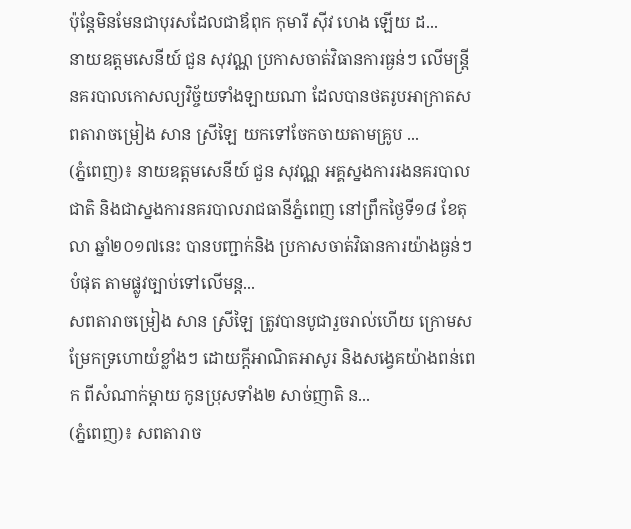ប៉ុន្តែមិនមែនជាបុរសដែលជាឪពុក កុមារី ស៊ីវ ហេង ឡើយ ដ...
នាយឧត្តមសេនីយ៍ ជួន សុវណ្ណ ប្រកាសចាត់វិធានការធ្ងន់ៗ លើមន្ដ្រីនគរបាលកោសល្យវិច្ច័យទាំងឡាយណា ដែលបានថតរូបអាក្រាតសពតារាចម្រៀង សាន ស្រីឡៃ យកទៅចែកចាយតាមគ្រូប ...
(ភ្នំពេញ)៖ នាយឧត្តមសេនីយ៍ ជួន សុវណ្ណ អគ្គស្នងការរងនគរបាលជាតិ និងជាស្នងការនគរបាលរាជធានីភ្នំពេញ នៅព្រឹកថ្ងៃទី១៨ ខែតុលា ឆ្នាំ២០១៧នេះ បានបញ្ជាក់និង ប្រកាសចាត់វិធានការយ៉ាងធ្ងន់ៗបំផុត តាមផ្លូវច្បាប់ទៅលើមន្ដ...
សពតារាចម្រៀង សាន ស្រីឡៃ ត្រូវបានបូជារួចរាល់ហើយ ក្រោមសម្រែកទ្រហោយំខ្លាំងៗ ដោយក្តីអាណិតអាសូរ និងសង្វេគយ៉ាងពន់ពេក ពីសំណាក់ម្ដាយ កូនប្រុសទាំង២ សាច់ញាតិ ន...
(ភ្នំពេញ)៖ សពតារាច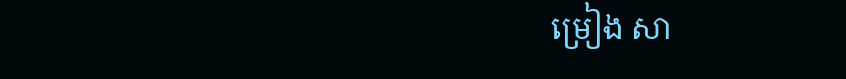ម្រៀង សា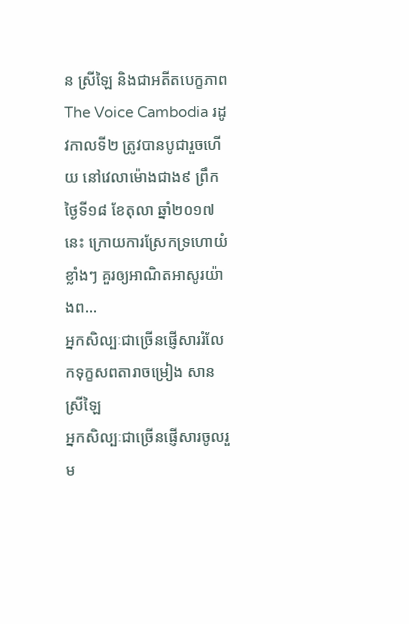ន ស្រីឡៃ និងជាអតីតបេក្ខភាព The Voice Cambodia រដូវកាលទី២ ត្រូវបានបូជារួចហើយ នៅវេលាម៉ោងជាង៩ ព្រឹកថ្ងៃទី១៨ ខែតុលា ឆ្នាំ២០១៧នេះ ក្រោយការស្រែកទ្រហោយំខ្លាំងៗ គួរឲ្យអាណិតអាសូរយ៉ាងព...
អ្នកសិល្បៈជាច្រើនផ្ញើសាររំលែកទុក្ខសពតារាចម្រៀង សាន ស្រីឡៃ
អ្នកសិល្បៈជាច្រើនផ្ញើសារចូលរួម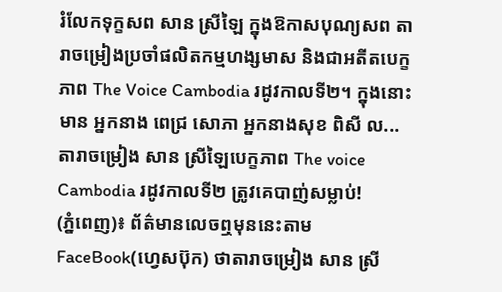រំលែកទុក្ខសព សាន ស្រីឡៃ ក្នុងឱកាសបុណ្យសព តារាចម្រៀងប្រចាំផលិតកម្មហង្សមាស និងជាអតីតបេក្ខភាព The Voice Cambodia រដូវកាលទី២។ ក្នុងនោះមាន អ្នកនាង ពេជ្រ សោភា អ្នកនាងសុខ ពិសី ល...
តារាចម្រៀង សាន ស្រីឡៃបេក្ខភាព The voice Cambodia រដូវកាលទី២ ត្រូវគេបាញ់សម្លាប់!
(ភ្នំពេញ)៖ ព័ត៌មានលេចឮមុននេះតាម FaceBook(ហ្វេសប៊ុក) ថាតារាចម្រៀង សាន ស្រី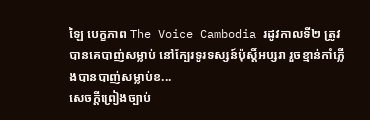ឡៃ បេក្ខភាព The Voice Cambodia រដូវកាលទី២ ត្រូវបានគេបាញ់សម្លាប់ នៅក្បែរទូរទស្សន៍ប៉ុស្តិ៍អប្សរា រួចខ្មាន់កាំភ្លើងបានបាញ់សម្លាប់ខ...
សេចក្តីព្រៀងច្បាប់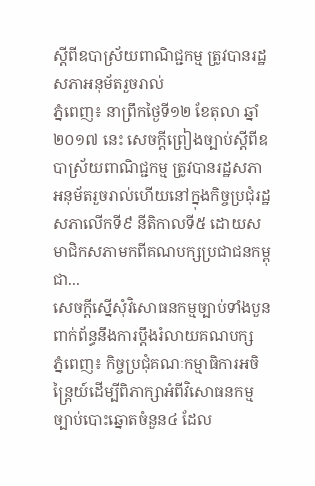ស្តីពីឧបាស្រ័យពាណិជ្ជកម្ម ត្រូវបានរដ្ឋសភាអនុម័តរួចរាល់
ភ្នំពេញ៖ នាព្រឹកថ្ងៃទី១២ ខែតុលា ឆ្នាំ២០១៧ នេះ សេចក្តីព្រៀងច្បាប់ស្តីពីឧបាស្រ័យពាណិជ្ជកម្ម ត្រូវបានរដ្ឋសភាអនុម័តរួចរាល់ហើយនៅក្នុងកិច្ចប្រជុំរដ្ឋសភាលើកទី៩ នីតិកាលទី៥ ដោយសមាជិកសភាមកពីគណបក្សប្រជាជនកម្ពុជា...
សេចក្តីស្នើសុំវិសោធនកម្មច្បាប់ទាំងបួន ពាក់ព័ន្ធនឹងការប្តឹងរំលាយគណបក្ស
ភ្នំពេញ៖ កិច្ចប្រជុំគណៈកម្មាធិការអចិន្រ្តៃយ៍ដើម្បីពិភាក្សាអំពីវិសោធនកម្ម ច្បាប់បោះឆ្នោតចំនួន៤ ដែល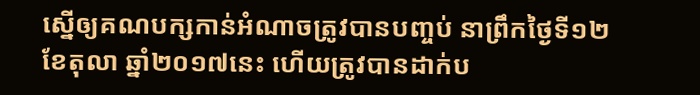ស្នើឲ្យគណបក្សកាន់អំណាចត្រូវបានបញ្ចប់ នាព្រឹកថ្ងៃទី១២ ខែតុលា ឆ្នាំ២០១៧នេះ ហើយត្រូវបានដាក់ប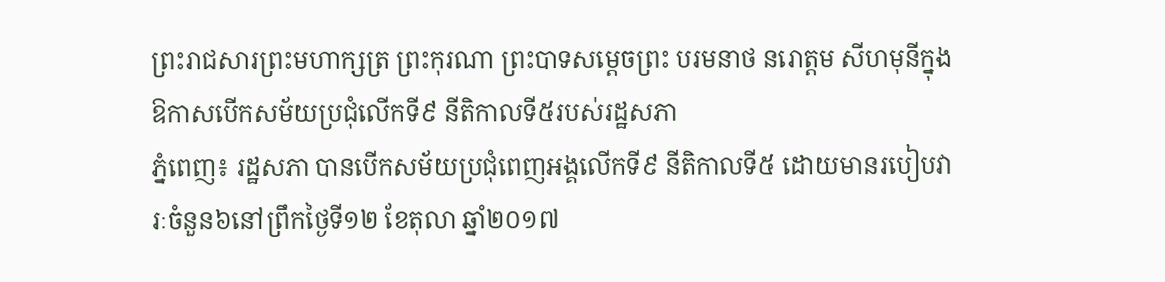ព្រះរាជសារព្រះមហាក្សត្រ ព្រះកុរណា ព្រះបាទសម្តេចព្រះ បរមនាថ នរោត្តម សីហមុនីក្នុងឱកាសបើកសម័យប្រជុំលើកទី៩ នីតិកាលទី៥របស់រដ្ឋសភា
ភ្នំពេញ៖ រដ្ឋសភា បានបើកសម័យប្រជុំពេញអង្គលើកទី៩ នីតិកាលទី៥ ដោយមានរបៀបវារៈចំនួន៦នៅព្រឹកថ្ងៃទី១២ ខែតុលា ឆ្នាំ២០១៧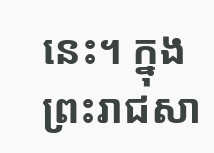នេះ។ ក្នុងព្រះរាជសា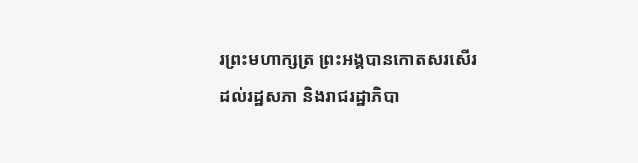រព្រះមហាក្សត្រ ព្រះអង្គបានកោតសរសើរដល់រដ្ឋសភា និងរាជរដ្ឋាភិបា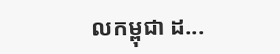លកម្ពុជា ដ...